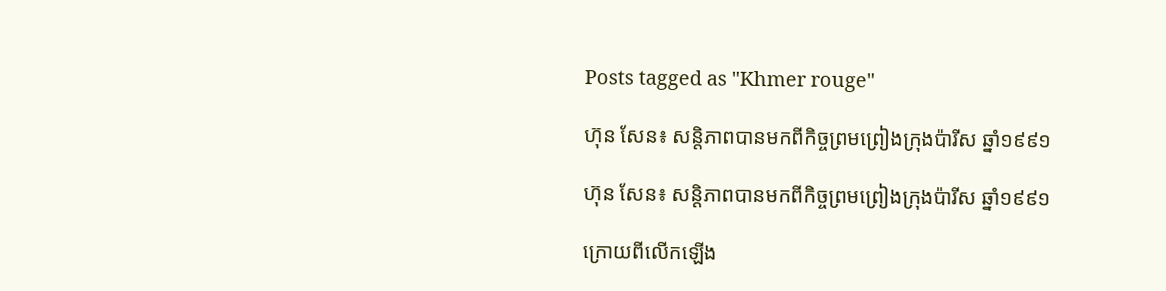Posts tagged as "Khmer rouge"

ហ៊ុន សែន៖ សន្តិភាពបានមកពីកិច្ចព្រមព្រៀងក្រុងប៉ារីស ឆ្នាំ១៩៩១

ហ៊ុន សែន៖ សន្តិភាពបានមកពីកិច្ចព្រមព្រៀងក្រុងប៉ារីស ឆ្នាំ១៩៩១

ក្រោយពីលើកឡើង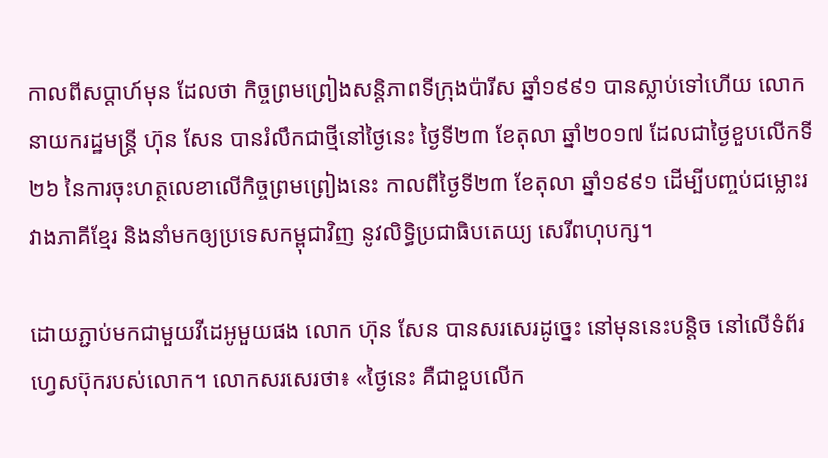កាលពីសប្ដាហ៍មុន ដែលថា កិច្ចព្រមព្រៀងសន្តិភាពទីក្រុងប៉ារីស ឆ្នាំ១៩៩១ បានស្លាប់ទៅហើយ លោកនាយករដ្ឋមន្ត្រី ហ៊ុន សែន បានរំលឹកជាថ្មីនៅថ្ងៃនេះ ថ្ងៃទី២៣ ខែតុលា ឆ្នាំ២០១៧ ដែលជាថ្ងៃខួបលើកទី២៦ នៃការចុះហត្ថលេខាលើកិច្ចព្រមព្រៀងនេះ កាលពីថ្ងៃទី២៣ ខែតុលា ឆ្នាំ១៩៩១ ដើម្បីបញ្ចប់ជម្លោះរវាងភាគីខ្មែរ និងនាំមកឲ្យប្រទេសកម្ពុជាវិញ នូវលិទ្ធិប្រជាធិបតេយ្យ សេរីពហុបក្ស។

ដោយភ្ជាប់មកជាមួយវីដេអូមួយផង លោក ហ៊ុន សែន បានសរសេរដូច្នេះ នៅមុននេះបន្តិច នៅលើទំព័រហ្វេសប៊ុករបស់លោក។ លោកសរសេរថា៖ «ថ្ងៃនេះ គឺជាខួបលើក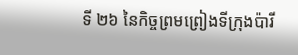ទី ២៦ នៃកិច្ចព្រមព្រៀងទីក្រុងប៉ារី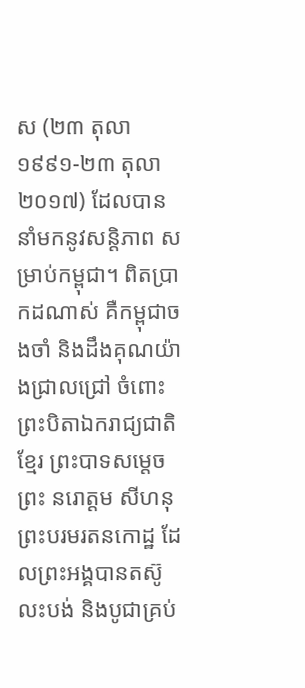ស (២៣ តុលា ១៩៩១-២៣ តុលា ២០១៧) ដែលបាននាំមកនូវសន្តិភាព សម្រាប់កម្ពុជា។ ពិតប្រាកដណាស់ គឺកម្ពុជាចងចាំ និងដឹងគុណយ៉ាងជ្រាលជ្រៅ ចំពោះ ព្រះបិតាឯករាជ្យជាតិខ្មែរ ព្រះបាទសម្តេចព្រះ នរោត្ដម សីហនុ ព្រះបរមរតនកោដ្ឋ ដែលព្រះអង្គបានតស៊ូលះបង់ និងបូជាគ្រប់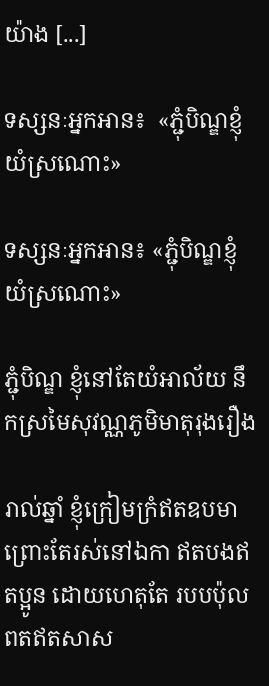យ៉ាង [...]

ទស្សនៈអ្នកអាន៖  «ភ្ជុំបិណ្ឌខ្ញុំយំស្រណោះ»

ទស្សនៈអ្នកអាន៖ «ភ្ជុំបិណ្ឌខ្ញុំយំស្រណោះ»

ភ្ជុំបិណ្ឌ ខ្ញុំនៅតែយំអាល័យ នឹកស្រមៃសុវណ្ណភូមិមាតុរុងរឿង

រាល់ឆ្នាំ ខ្ញុំក្រៀមក្រំឥតឧបមា ព្រោះតែរស់នៅឯកា ឥតបងឥតប្អូន ដោយហេតុតែ របបប៉ុលពតឥតសាស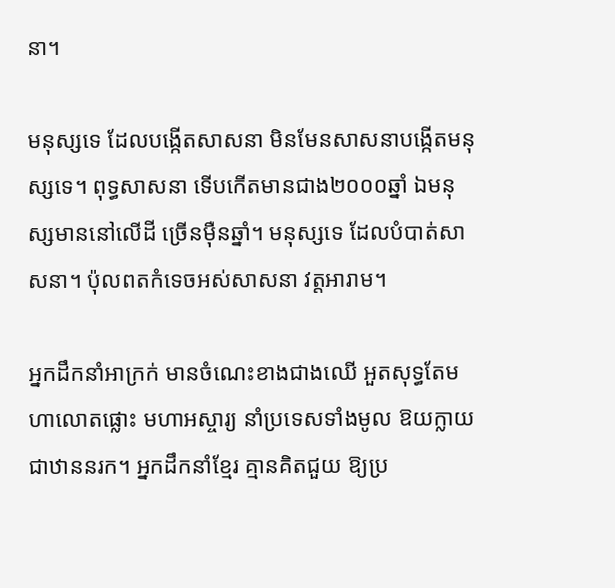នា។

មនុស្សទេ ដែលបង្កើតសាសនា មិនមែនសាសនាបង្កើតមនុស្សទេ។ ពុទ្ធសាសនា ទើបកើតមានជាង២០០០ឆ្នាំ ឯមនុស្សមាននៅលើដី ច្រើនម៉ឺនឆ្នាំ។ មនុស្សទេ ដែលបំបាត់សាសនា។ ប៉ុលពតកំទេចអស់សាសនា វត្តអារាម។

អ្នកដឹកនាំអាក្រក់ មានចំណេះខាងជាងឈើ អួតសុទ្ធតែមហាលោតផ្លោះ មហាអស្ចារ្យ នាំប្រទេសទាំងមូល ឱយក្លាយជាឋាននរក។ អ្នកដឹកនាំខ្មែរ គ្មានគិតជួយ ឱ្យប្រ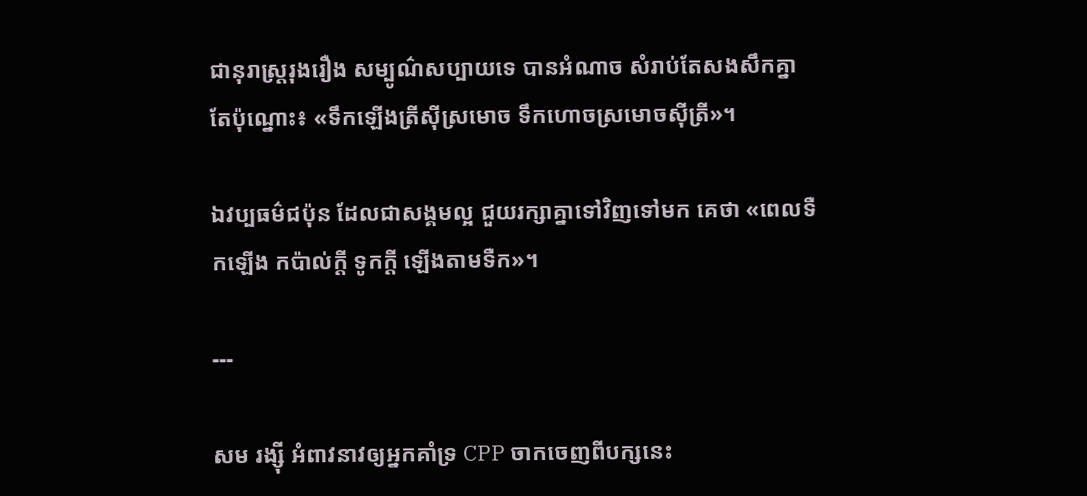ជានុរាស្ត្ររុងរឿង សម្បូណ៌សប្បាយទេ បានអំណាច សំរាប់តែសងសឹកគ្នា តែប៉ុណ្នោះ៖ «ទឹកឡើងត្រីស៊ីស្រមោច ទឹកហោចស្រមោចស៊ីត្រី»។

ឯវប្បធម៌ជប៉ុន ដែលជាសង្គមល្អ ជួយរក្សាគ្នាទៅវិញទៅមក គេថា «ពេលទឺកឡើង កប៉ាល់ក្តី ទូកក្តី ឡើងតាមទឺក»។

---

សម រង្ស៊ី អំពាវនាវឲ្យអ្នកគាំទ្រ CPP ចាកចេញពីបក្សនេះ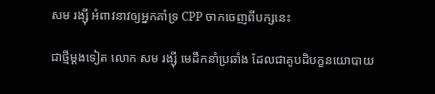សម រង្ស៊ី អំពាវនាវឲ្យអ្នកគាំទ្រ CPP ចាកចេញពីបក្សនេះ

ជាថ្មីម្ដងទៀត លោក សម រង្ស៊ី មេដឹកនាំប្រឆាំង ដែលជាគូបដិបក្ខនយោបាយ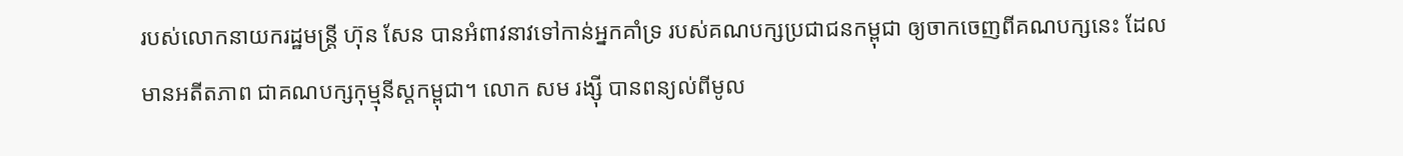របស់លោកនាយករដ្ឋមន្ត្រី ហ៊ុន សែន បានអំពាវនាវទៅកាន់អ្នកគាំទ្រ របស់គណបក្សប្រជាជនកម្ពុជា ឲ្យចាកចេញពីគណបក្សនេះ ដែលមានអតីតភាព ជាគណបក្សកុម្មុនីស្ដកម្ពុជា។ លោក សម រង្ស៊ី បានពន្យល់ពីមូល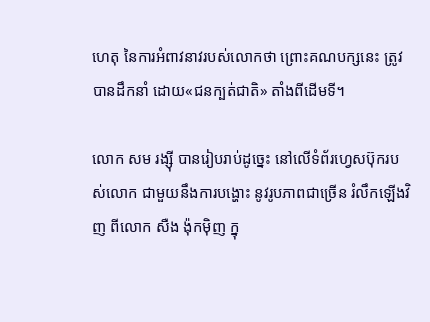ហេតុ នៃការអំពាវនាវរបស់លោកថា ព្រោះគណបក្សនេះ ត្រូវបានដឹកនាំ ដោយ«ជនក្បត់ជាតិ» តាំងពីដើមទី។

លោក សម រង្ស៊ី បានរៀបរាប់ដូច្នេះ នៅលើទំព័រហ្វេសប៊ុករបស់លោក ជាមួយនឹងការបង្ហោះ នូវរូបភាពជាច្រើន រំលឹកឡើងវិញ ពីលោក សឺង ង៉ុកម៉ិញ ក្នុ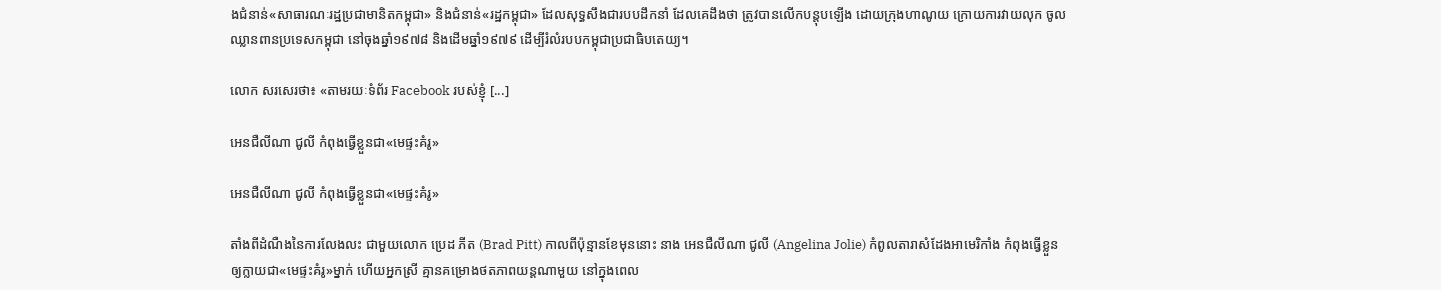ងជំនាន់«សាធារណៈរដ្ឋប្រជាមានិតកម្ពុជា» និងជំនាន់«រដ្ឋកម្ពុជា» ដែលសុទ្ធសឹងជារបបដឹកនាំ ដែលគេដឹងថា ត្រូវបានលើកបន្តុបឡើង ដោយក្រុងហាណូយ ក្រោយការវាយលុក ចូលឈ្លានពានប្រទេសកម្ពុជា នៅចុងឆ្នាំ១៩៧៨ និងដើមឆ្នាំ១៩៧៩ ដើម្បីរំលំរបបកម្ពុជាប្រជាធិបតេយ្យ។

លោក សរសេរថា៖ «តាមរយៈទំព័រ Facebook របស់ខ្ញុំ [...]

អេនជឺលីណា ជូលី កំពុងធ្វើខ្លួនជា«មេផ្ទះគំរូ»

អេនជឺលីណា ជូលី កំពុងធ្វើខ្លួនជា«មេផ្ទះគំរូ»

តាំងពីដំណឺងនៃការលែងលះ ជាមួយលោក ប្រេដ ភីត (Brad Pitt) កាលពីប៉ុន្មានខែមុននោះ នាង អេនជឺលីណា ជូលី (Angelina Jolie) កំពូលតារាសំដែងអាមេរិកាំង កំពុងធ្វើខ្លួន ឲ្យក្លាយជា«មេផ្ទះគំរូ»ម្នាក់ ហើយអ្នកស្រី គ្មានគម្រោងថតភាពយន្ដណាមួយ នៅក្នុងពេល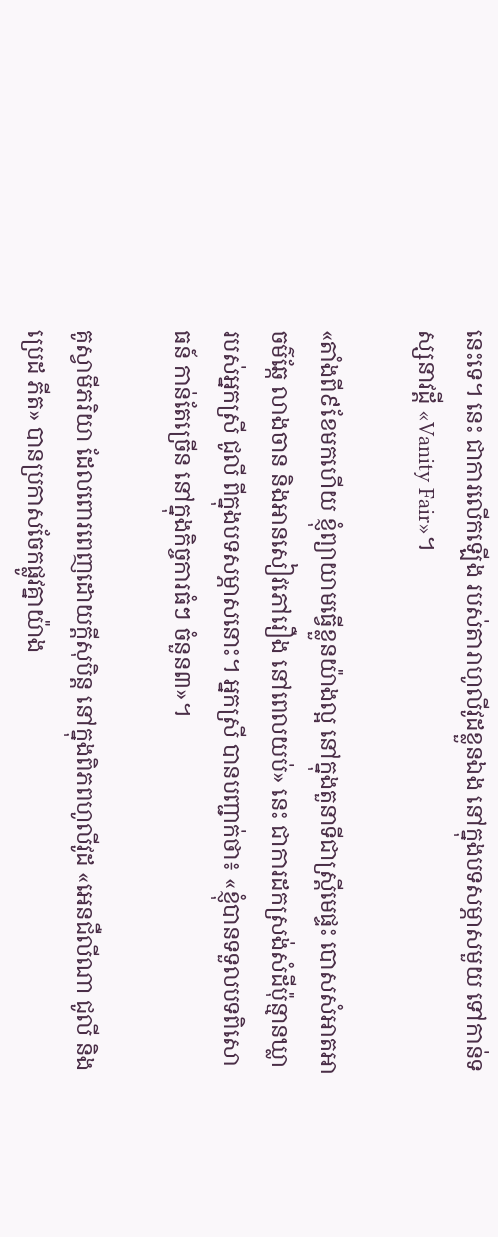នេះទេ។ នេះ ជាការលើកឡើង របស់តារាហូលីវូដខ្លួនឯង នៅក្នុងបទសម្ភាសមួយ ទៅកាន់ទស្សនាវដ្ដី «Vanity Fair»។

«តាំងពី៩ខែមកហើយ ខ្ញុំព្យាយាមធ្វើខ្លួនយ៉ាងល្អ នៅក្នុងតួនាទីជាស្ត្រីមេផ្ទះ បោសសំអាតអាចម៌ឆ្កែ លាងចាន និងអានសៀវភៅរឿង នៅពេលយប់» នេះ ជាការដកស្រង់សំដីប៉ុន្មានឃ្លា របស់អ្នកស្រី ជូលី ពីក្នុងបទសម្ភាសនោះ។ អ្នកស្រី បានបញ្ជាក់ថា៖ «ខ្ញុំបានទទួលបទពិសោធន៍ កាន់តែច្រើន នៅក្នុងកិច្ចការធំៗ ចំនួន៣»។

គូស្វាមីភរិយា ដែលពោរពេញដោយក្ដីសុបិន្ដ នៅក្នុងពិភពហូលីវូដ «អេនជឺលីណា ជូលី និង ប្រេដ ភីត» បានប្រកាសចែកផ្លូវគ្នាយ៉ាង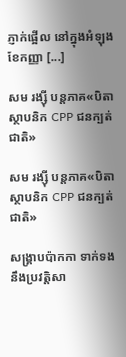ភ្ញាក់ផ្អើល នៅក្នុងអំឡុងខែកញ្ញា [...]

សម រង្ស៊ី បន្តភាគ«បិតាស្ថាបនិក CPP ជនក្បត់ជាតិ»

សម រង្ស៊ី បន្តភាគ«បិតាស្ថាបនិក CPP ជនក្បត់ជាតិ»

សង្គ្រាបប៉ាកកា ទាក់ទងនឹងប្រវត្តិសា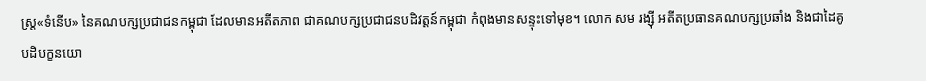ស្ត្រ«ទំនើប» នៃគណបក្សប្រជាជនកម្ពុជា ដែលមានអតីតភាព ជាគណបក្សប្រជាជនបដិវត្តន៍កម្ពុជា កំពុងមានសន្ទុះទៅមុខ។ លោក សម រង្ស៊ី អតីតប្រធានគណបក្សប្រឆាំង និងជាដៃគូបដិបក្ខនយោ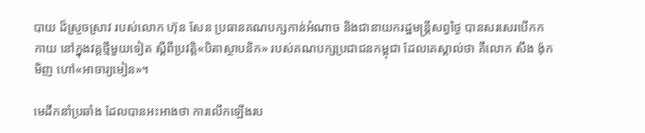បាយ ដ៏ស្រួចស្រាវ របស់លោក ហ៊ុន សែន ប្រធានគណបក្សកាន់អំណាច និងជានាយករដ្ឋមន្ត្រីសព្វថ្ងៃ បានសរសេរបើកកកាយ នៅក្នុងវគ្គថ្មីមួយទៀត ស្ដីពីប្រវត្តិ«បិតាស្ថាបនិក» របស់គណបក្សប្រជាជនកម្ពុជា ដែលគេស្គាល់ថា គឺលោក សឹង ង៉ុកមិញ ហៅ«អាចារ្យមៀន»។

មេដឹកនាំប្រឆាំង ដែលបានអះអាងថា ការលើកឡើងរប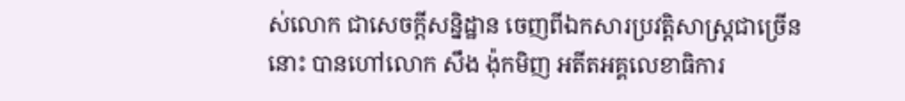ស់លោក ជាសេចក្ដីសន្និដ្ឋាន ចេញពីឯកសារប្រវត្តិសាស្ត្រជាច្រើននោះ បានហៅលោក សឹង ង៉ុកមិញ អតីតអគ្គលេខាធិការ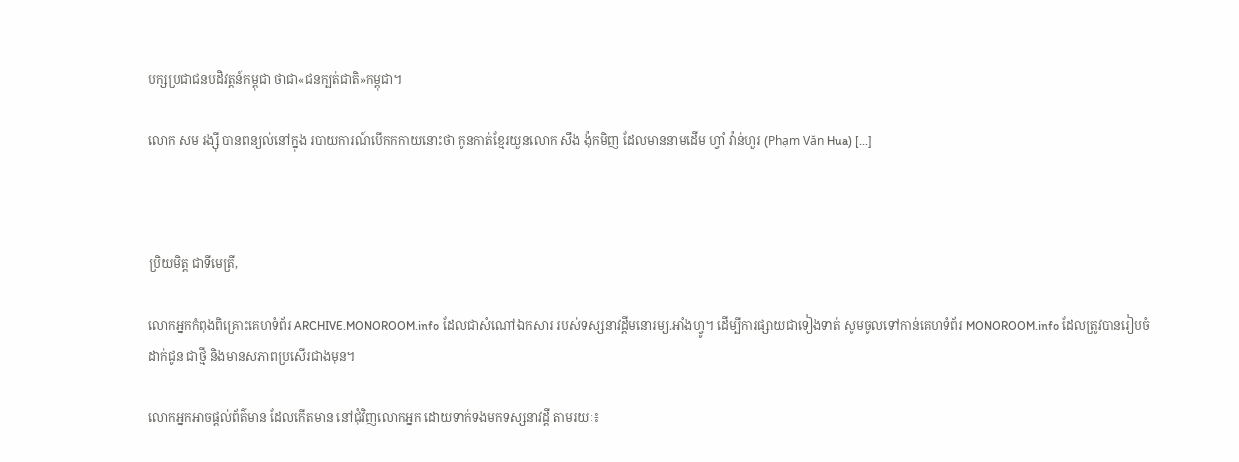បក្សប្រជាជនបដិវត្តន៍កម្ពុជា ថាជា«ជនក្បត់ជាតិ»កម្ពុជា។

លោក សម រង្ស៊ី បានពន្យល់នៅក្នុង របាយការណ៍បើកកកាយនោះថា កូនកាត់ខ្មែរយួនលោក សឹង ង៉ុកមិញ ដែលមាននាមដើម ហ្វាំ វ៉ាន់ហួរ (Phạm Văn Hua) [...]



ប្រិយមិត្ត ជាទីមេត្រី,

លោកអ្នកកំពុងពិគ្រោះគេហទំព័រ ARCHIVE.MONOROOM.info ដែលជាសំណៅឯកសារ របស់ទស្សនាវដ្ដីមនោរម្យ.អាំងហ្វូ។ ដើម្បីការផ្សាយជាទៀងទាត់ សូមចូលទៅកាន់គេហទំព័រ MONOROOM.info ដែលត្រូវបានរៀបចំដាក់ជូន ជាថ្មី និងមានសភាពប្រសើរជាងមុន។

លោកអ្នកអាចផ្ដល់ព័ត៌មាន ដែលកើតមាន នៅជុំវិញលោកអ្នក ដោយទាក់ទងមកទស្សនាវដ្ដី តាមរយៈ៖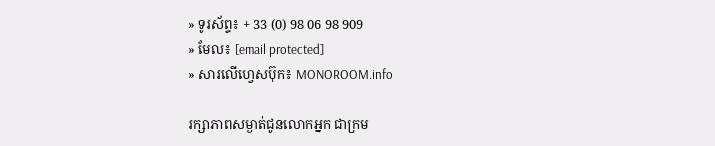» ទូរស័ព្ទ៖ + 33 (0) 98 06 98 909
» មែល៖ [email protected]
» សារលើហ្វេសប៊ុក៖ MONOROOM.info

រក្សាភាពសម្ងាត់ជូនលោកអ្នក ជាក្រម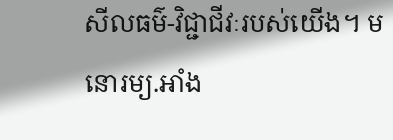សីលធម៌-វិជ្ជាជីវៈរបស់យើង។ មនោរម្យ.អាំង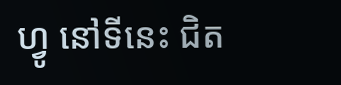ហ្វូ នៅទីនេះ ជិត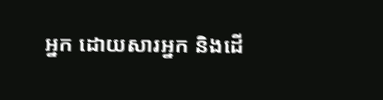អ្នក ដោយសារអ្នក និងដើ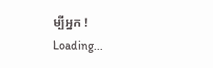ម្បីអ្នក !
Loading...